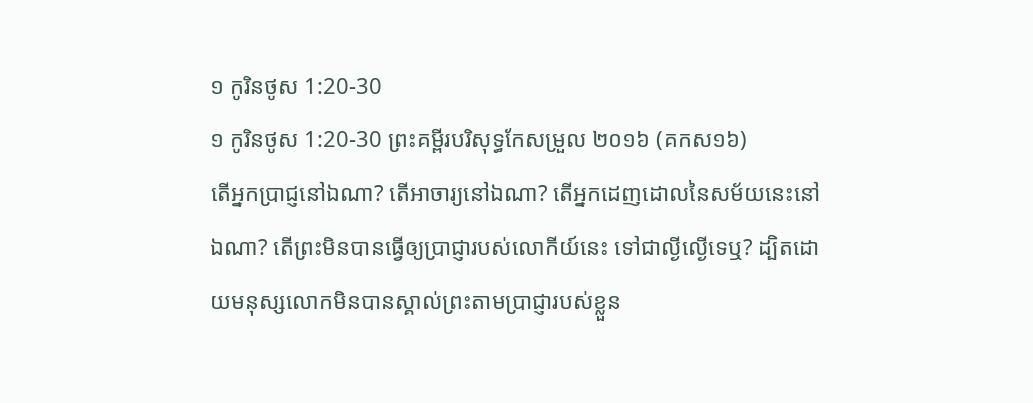១ កូរិនថូស 1:20-30
១ កូរិនថូស 1:20-30 ព្រះគម្ពីរបរិសុទ្ធកែសម្រួល ២០១៦ (គកស១៦)
តើអ្នកប្រាជ្ញនៅឯណា? តើអាចារ្យនៅឯណា? តើអ្នកដេញដោលនៃសម័យនេះនៅឯណា? តើព្រះមិនបានធ្វើឲ្យប្រាជ្ញារបស់លោកីយ៍នេះ ទៅជាល្ងីល្ងើទេឬ? ដ្បិតដោយមនុស្សលោកមិនបានស្គាល់ព្រះតាមប្រាជ្ញារបស់ខ្លួន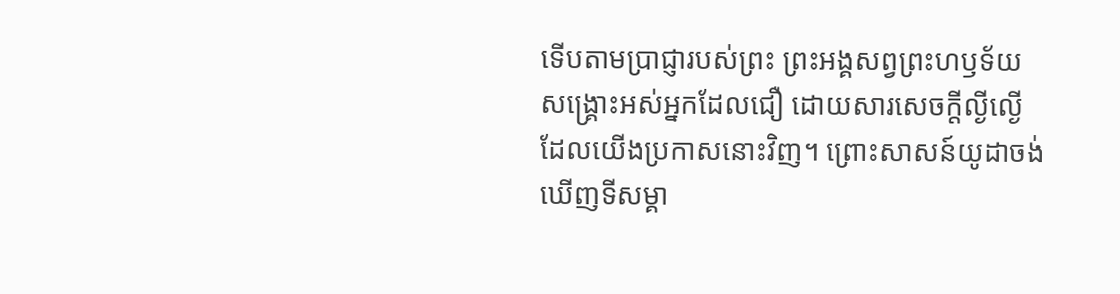ទើបតាមប្រាជ្ញារបស់ព្រះ ព្រះអង្គសព្វព្រះហឫទ័យសង្គ្រោះអស់អ្នកដែលជឿ ដោយសារសេចក្តីល្ងីល្ងើដែលយើងប្រកាសនោះវិញ។ ព្រោះសាសន៍យូដាចង់ឃើញទីសម្គា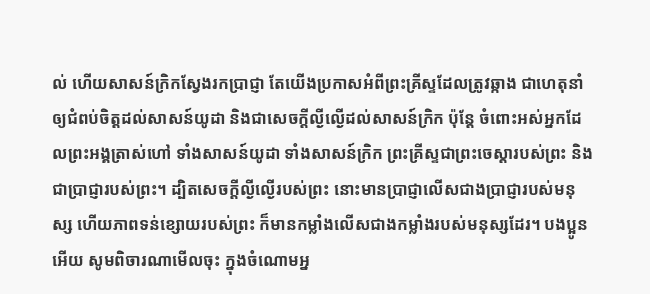ល់ ហើយសាសន៍ក្រិកស្វែងរកប្រាជ្ញា តែយើងប្រកាសអំពីព្រះគ្រីស្ទដែលត្រូវឆ្កាង ជាហេតុនាំឲ្យជំពប់ចិត្តដល់សាសន៍យូដា និងជាសេចក្តីល្ងីល្ងើដល់សាសន៍ក្រិក ប៉ុន្តែ ចំពោះអស់អ្នកដែលព្រះអង្គត្រាស់ហៅ ទាំងសាសន៍យូដា ទាំងសាសន៍ក្រិក ព្រះគ្រីស្ទជាព្រះចេស្តារបស់ព្រះ និងជាប្រាជ្ញារបស់ព្រះ។ ដ្បិតសេចក្តីល្ងីល្ងើរបស់ព្រះ នោះមានប្រាជ្ញាលើសជាងប្រាជ្ញារបស់មនុស្ស ហើយភាពទន់ខ្សោយរបស់ព្រះ ក៏មានកម្លាំងលើសជាងកម្លាំងរបស់មនុស្សដែរ។ បងប្អូនអើយ សូមពិចារណាមើលចុះ ក្នុងចំណោមអ្ន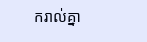ករាល់គ្នា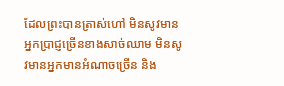ដែលព្រះបានត្រាស់ហៅ មិនសូវមានអ្នកប្រាជ្ញច្រើនខាងសាច់ឈាម មិនសូវមានអ្នកមានអំណាចច្រើន និង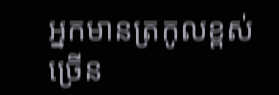អ្នកមានត្រកូលខ្ពស់ច្រើន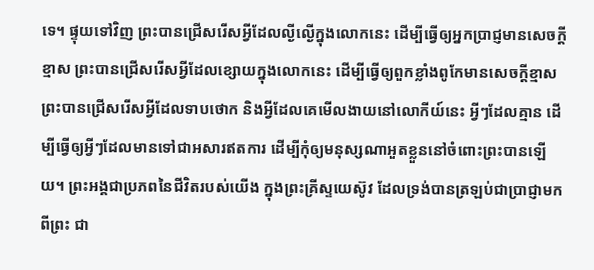ទេ។ ផ្ទុយទៅវិញ ព្រះបានជ្រើសរើសអ្វីដែលល្ងីល្ងើក្នុងលោកនេះ ដើម្បីធ្វើឲ្យអ្នកប្រាជ្ញមានសេចក្តីខ្មាស ព្រះបានជ្រើសរើសអ្វីដែលខ្សោយក្នុងលោកនេះ ដើម្បីធ្វើឲ្យពួកខ្លាំងពូកែមានសេចក្តីខ្មាស ព្រះបានជ្រើសរើសអ្វីដែលទាបថោក និងអ្វីដែលគេមើលងាយនៅលោកីយ៍នេះ អ្វីៗដែលគ្មាន ដើម្បីធ្វើឲ្យអ្វីៗដែលមានទៅជាអសារឥតការ ដើម្បីកុំឲ្យមនុស្សណាអួតខ្លួននៅចំពោះព្រះបានឡើយ។ ព្រះអង្គជាប្រភពនៃជីវិតរបស់យើង ក្នុងព្រះគ្រីស្ទយេស៊ូវ ដែលទ្រង់បានត្រឡប់ជាប្រាជ្ញាមកពីព្រះ ជា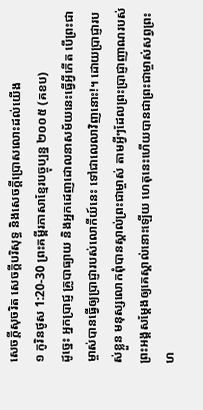សេចក្តីសុចរិត សេចក្តីបរិសុទ្ធ និងសេចក្តីប្រោសលោះដល់យើង
១ កូរិនថូស 1:20-30 ព្រះគម្ពីរភាសាខ្មែរបច្ចុប្បន្ន ២០០៥ (គខប)
ដូច្នេះ អ្នកប្រាជ្ញ គ្រូបាធ្យាយ និងអ្នកដេញដោលនាសម័យនេះធ្វើអ្វីកើត បើព្រះជាម្ចាស់បានធ្វើឲ្យប្រាជ្ញារបស់លោកីយ៍នេះ ទៅជាលេលាវិញនោះ!។ ដោយប្រាជ្ញារបស់ខ្លួន មនុស្សលោកពុំបានស្គាល់ព្រះជាម្ចាស់ តាមអ្វីៗដែលព្រះប្រាជ្ញាញាណរបស់ព្រះអង្គសម្តែងឲ្យគេស្គាល់នោះឡើយ ហេតុនេះហើយបានជាព្រះជាម្ចាស់សព្វព្រះហ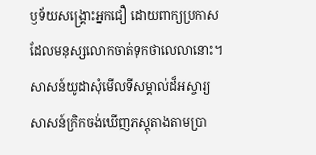ឫទ័យសង្គ្រោះអ្នកជឿ ដោយពាក្យប្រកាសដែលមនុស្សលោកចាត់ទុកថាលេលានោះ។ សាសន៍យូដាសុំមើលទីសម្គាល់ដ៏អស្ចារ្យ សាសន៍ក្រិកចង់ឃើញភស្ដុតាងតាមប្រា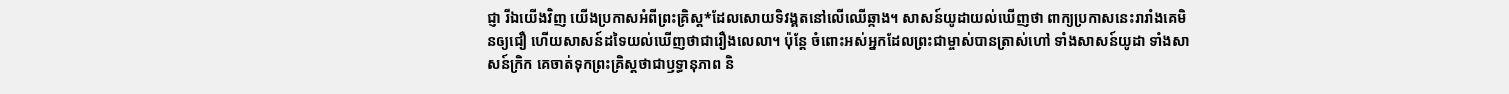ជ្ញា រីឯយើងវិញ យើងប្រកាសអំពីព្រះគ្រិស្ត*ដែលសោយទិវង្គតនៅលើឈើឆ្កាង។ សាសន៍យូដាយល់ឃើញថា ពាក្យប្រកាសនេះរារាំងគេមិនឲ្យជឿ ហើយសាសន៍ដទៃយល់ឃើញថាជារឿងលេលា។ ប៉ុន្តែ ចំពោះអស់អ្នកដែលព្រះជាម្ចាស់បានត្រាស់ហៅ ទាំងសាសន៍យូដា ទាំងសាសន៍ក្រិក គេចាត់ទុកព្រះគ្រិស្តថាជាឫទ្ធានុភាព និ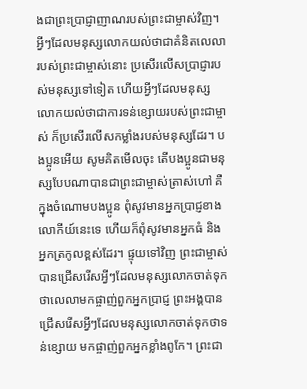ងជាព្រះប្រាជ្ញាញាណរបស់ព្រះជាម្ចាស់វិញ។ អ្វីៗដែលមនុស្សលោកយល់ថាជាគំនិតលេលារបស់ព្រះជាម្ចាស់នោះ ប្រសើរលើសប្រាជ្ញារបស់មនុស្សទៅទៀត ហើយអ្វីៗដែលមនុស្សលោកយល់ថាជាការទន់ខ្សោយរបស់ព្រះជាម្ចាស់ ក៏ប្រសើរលើសកម្លាំងរបស់មនុស្សដែរ។ បងប្អូនអើយ សូមគិតមើលចុះ តើបងប្អូនជាមនុស្សបែបណាបានជាព្រះជាម្ចាស់ត្រាស់ហៅ គឺក្នុងចំណោមបងប្អូន ពុំសូវមានអ្នកប្រាជ្ញខាងលោកីយ៍នេះទេ ហើយក៏ពុំសូវមានអ្នកធំ និងអ្នកត្រកូលខ្ពស់ដែរ។ ផ្ទុយទៅវិញ ព្រះជាម្ចាស់បានជ្រើសរើសអ្វីៗដែលមនុស្សលោកចាត់ទុកថាលេលាមកផ្ចាញ់ពួកអ្នកប្រាជ្ញ ព្រះអង្គបានជ្រើសរើសអ្វីៗដែលមនុស្សលោកចាត់ទុកថាទន់ខ្សោយ មកផ្ចាញ់ពួកអ្នកខ្លាំងពូកែ។ ព្រះជា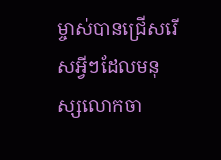ម្ចាស់បានជ្រើសរើសអ្វីៗដែលមនុស្សលោកចា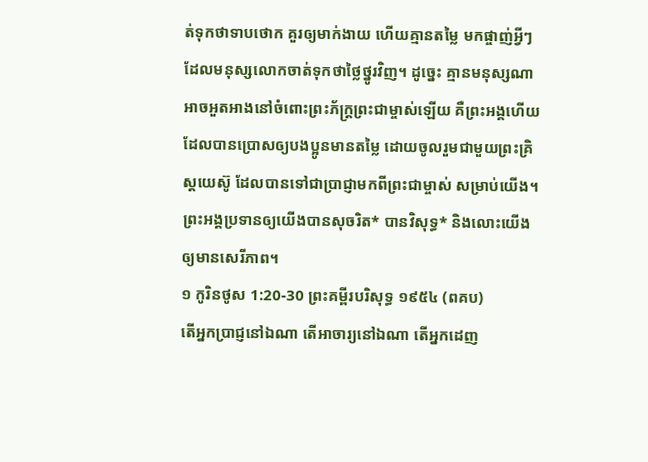ត់ទុកថាទាបថោក គួរឲ្យមាក់ងាយ ហើយគ្មានតម្លៃ មកផ្ចាញ់អ្វីៗដែលមនុស្សលោកចាត់ទុកថាថ្លៃថ្នូរវិញ។ ដូច្នេះ គ្មានមនុស្សណាអាចអួតអាងនៅចំពោះព្រះភ័ក្ត្រព្រះជាម្ចាស់ឡើយ គឺព្រះអង្គហើយ ដែលបានប្រោសឲ្យបងប្អូនមានតម្លៃ ដោយចូលរួមជាមួយព្រះគ្រិស្តយេស៊ូ ដែលបានទៅជាប្រាជ្ញាមកពីព្រះជាម្ចាស់ សម្រាប់យើង។ ព្រះអង្គប្រទានឲ្យយើងបានសុចរិត* បានវិសុទ្ធ* និងលោះយើងឲ្យមានសេរីភាព។
១ កូរិនថូស 1:20-30 ព្រះគម្ពីរបរិសុទ្ធ ១៩៥៤ (ពគប)
តើអ្នកប្រាជ្ញនៅឯណា តើអាចារ្យនៅឯណា តើអ្នកដេញ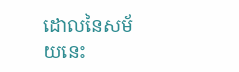ដោលនៃសម័យនេះ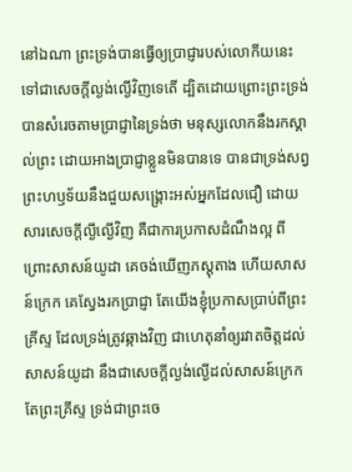នៅឯណា ព្រះទ្រង់បានធ្វើឲ្យប្រាជ្ញារបស់លោកីយនេះ ទៅជាសេចក្ដីល្ងង់ល្ងើវិញទេតើ ដ្បិតដោយព្រោះព្រះទ្រង់បានសំរេចតាមប្រាជ្ញានៃទ្រង់ថា មនុស្សលោកនឹងរកស្គាល់ព្រះ ដោយអាងប្រាជ្ញាខ្លួនមិនបានទេ បានជាទ្រង់សព្វព្រះហឫទ័យនឹងជួយសង្គ្រោះអស់អ្នកដែលជឿ ដោយសារសេចក្ដីល្ងីល្ងើវិញ គឺជាការប្រកាសដំណឹងល្អ ពីព្រោះសាសន៍យូដា គេចង់ឃើញភស្តុតាង ហើយសាសន៍ក្រេក គេស្វែងរកប្រាជ្ញា តែយើងខ្ញុំប្រកាសប្រាប់ពីព្រះគ្រីស្ទ ដែលទ្រង់ត្រូវឆ្កាងវិញ ជាហេតុនាំឲ្យរវាតចិត្តដល់សាសន៍យូដា នឹងជាសេចក្ដីល្ងង់ល្ងើដល់សាសន៍ក្រេក តែព្រះគ្រីស្ទ ទ្រង់ជាព្រះចេ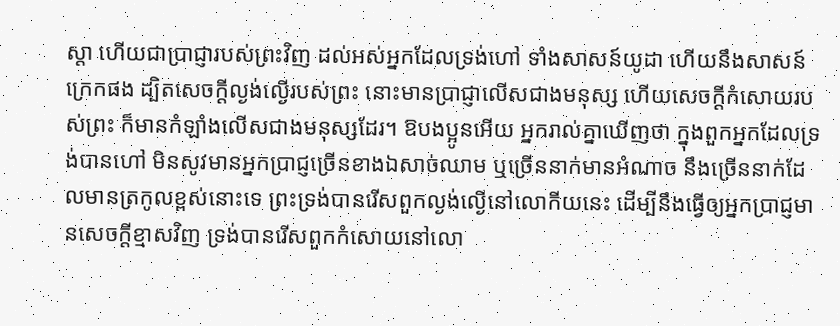ស្តា ហើយជាប្រាជ្ញារបស់ព្រះវិញ ដល់អស់អ្នកដែលទ្រង់ហៅ ទាំងសាសន៍យូដា ហើយនឹងសាសន៍ក្រេកផង ដ្បិតសេចក្ដីល្ងង់ល្ងើរបស់ព្រះ នោះមានប្រាជ្ញាលើសជាងមនុស្ស ហើយសេចក្ដីកំសោយរបស់ព្រះ ក៏មានកំឡាំងលើសជាងមនុស្សដែរ។ ឱបងប្អូនអើយ អ្នករាល់គ្នាឃើញថា ក្នុងពួកអ្នកដែលទ្រង់បានហៅ មិនសូវមានអ្នកប្រាជ្ញច្រើនខាងឯសាច់ឈាម ឬច្រើននាក់មានអំណាច នឹងច្រើននាក់ដែលមានត្រកូលខ្ពស់នោះទេ ព្រះទ្រង់បានរើសពួកល្ងង់ល្ងើនៅលោកីយនេះ ដើម្បីនឹងធ្វើឲ្យអ្នកប្រាជ្ញមានសេចក្ដីខ្មាសវិញ ទ្រង់បានរើសពួកកំសោយនៅលោ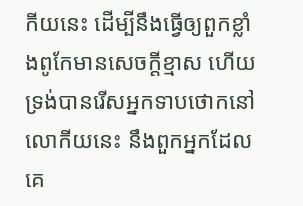កីយនេះ ដើម្បីនឹងធ្វើឲ្យពួកខ្លាំងពូកែមានសេចក្ដីខ្មាស ហើយទ្រង់បានរើសអ្នកទាបថោកនៅលោកីយនេះ នឹងពួកអ្នកដែលគេ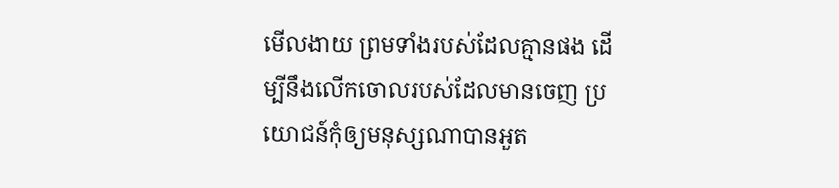មើលងាយ ព្រមទាំងរបស់ដែលគ្មានផង ដើម្បីនឹងលើកចោលរបស់ដែលមានចេញ ប្រយោជន៍កុំឲ្យមនុស្សណាបានអួត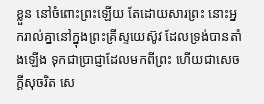ខ្លួន នៅចំពោះព្រះឡើយ តែដោយសារព្រះ នោះអ្នករាល់គ្នានៅក្នុងព្រះគ្រីស្ទយេស៊ូវ ដែលទ្រង់បានតាំងឡើង ទុកជាប្រាជ្ញាដែលមកពីព្រះ ហើយជាសេចក្ដីសុចរិត សេ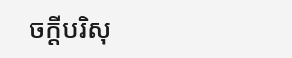ចក្ដីបរិសុ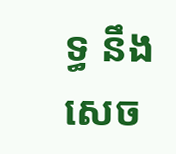ទ្ធ នឹងសេច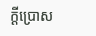ក្ដីប្រោស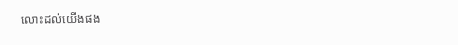លោះដល់យើងផង